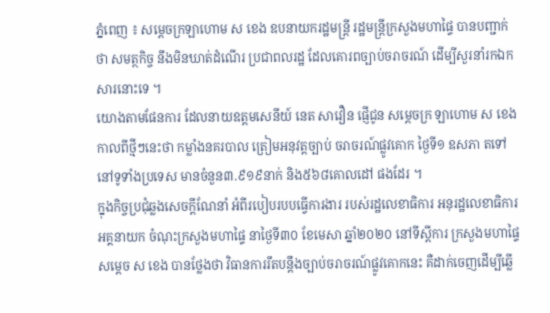ភ្នំពេញ ៖ សម្ដេចក្រឡាហោម ស ខេង ឧបនាយករដ្ឋមន្ដ្រី រដ្ឋមន្ដ្រីក្រសួងមហាផ្ទៃ បានបញ្ជាក់ ថា សមត្ថកិច្ច នឹងមិនឃាត់ដំណើរ ប្រជាពលរដ្ឋ ដែលគោរពច្បាប់ចរាចរណ៍ ដើម្បីសួរនាំរកឯកសារនោះទេ ។
យោងតាមផែនការ ដែលនាយឧត្តមសេនីយ៍ នេត សាវឿន ផ្ញើជូន សម្ដេចក្រ ឡាហោម ស ខេង កាលពីថ្មីៗនេះថា កម្លាំងនគរបាល ត្រៀមអនុវត្តច្បាប់ ចរាចរណ៍ផ្លូវគោក ថ្ងៃទី១ ឧសភា តទៅ នៅទូទាំងប្រទេស មានចំនួន៣.៩១៩នាក់ និង៥៦៨គោលដៅ ផងដែរ ។
ក្នុងកិច្ចប្រជុំឆ្លងសេចក្តីណែនាំ អំពីរបៀបរបបធ្វើការងារ របស់រដ្ឋលេខាធិការ អនុរដ្ឋលេខាធិការ អគ្គនាយក ចំណុះក្រសួងមហាផ្ទៃ នាថ្ងៃទី៣០ ខែមេសា ឆ្នាំ២០២០ នៅទីស្ដីការ ក្រសួងមហាផ្ទៃ សម្ដេច ស ខេង បានថ្លែងថា វិធានការរឹតបន្តឹងច្បាប់ចរាចរណ៍ផ្លូវគោកនេះ គឺដាក់ចេញដើម្បីឆ្លើ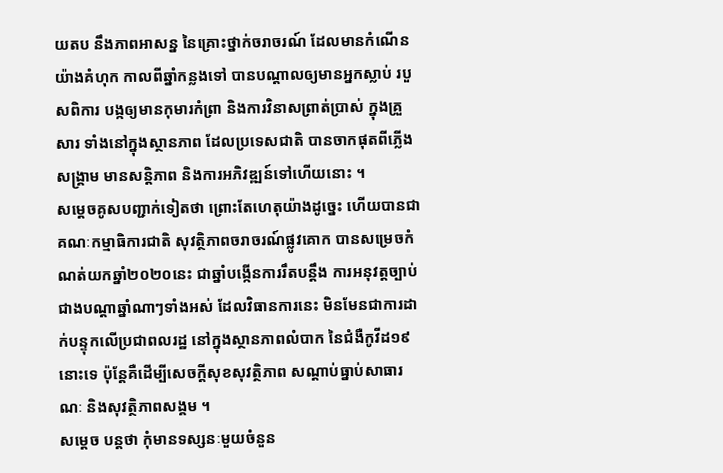យតប នឹងភាពអាសន្ន នៃគ្រោះថ្នាក់ចរាចរណ៍ ដែលមានកំណើនយ៉ាងគំហុក កាលពីឆ្នាំកន្លងទៅ បានបណ្ដាលឲ្យមានអ្នកស្លាប់ របួសពិការ បង្កឲ្យមានកុមារកំព្រា និងការវិនាសព្រាត់ប្រាស់ ក្នុងគ្រួសារ ទាំងនៅក្នុងស្ថានភាព ដែលប្រទេសជាតិ បានចាកផុតពីភ្លើងសង្គ្រាម មានសន្តិភាព និងការអភិវឌ្ឍន៍ទៅហើយនោះ ។
សម្ដេចគូសបញ្ជាក់ទៀតថា ព្រោះតែហេតុយ៉ាងដូច្នេះ ហើយបានជាគណៈកម្មាធិការជាតិ សុវត្ថិភាពចរាចរណ៍ផ្លូវគោក បានសម្រេចកំណត់យកឆ្នាំ២០២០នេះ ជាឆ្នាំបង្កើនការរឹតបន្តឹង ការអនុវត្តច្បាប់ជាងបណ្ដាឆ្នាំណាៗទាំងអស់ ដែលវិធានការនេះ មិនមែនជាការដាក់បន្ទុកលើប្រជាពលរដ្ឋ នៅក្នុងស្ថានភាពលំបាក នៃជំងឺកូវីដ១៩នោះទេ ប៉ុន្តែគឺដើម្បីសេចក្ដីសុខសុវត្ថិភាព សណ្ដាប់ធ្នាប់សាធារណៈ និងសុវត្ថិភាពសង្គម ។
សម្ដេច បន្ដថា កុំមានទស្សនៈមួយចំនួន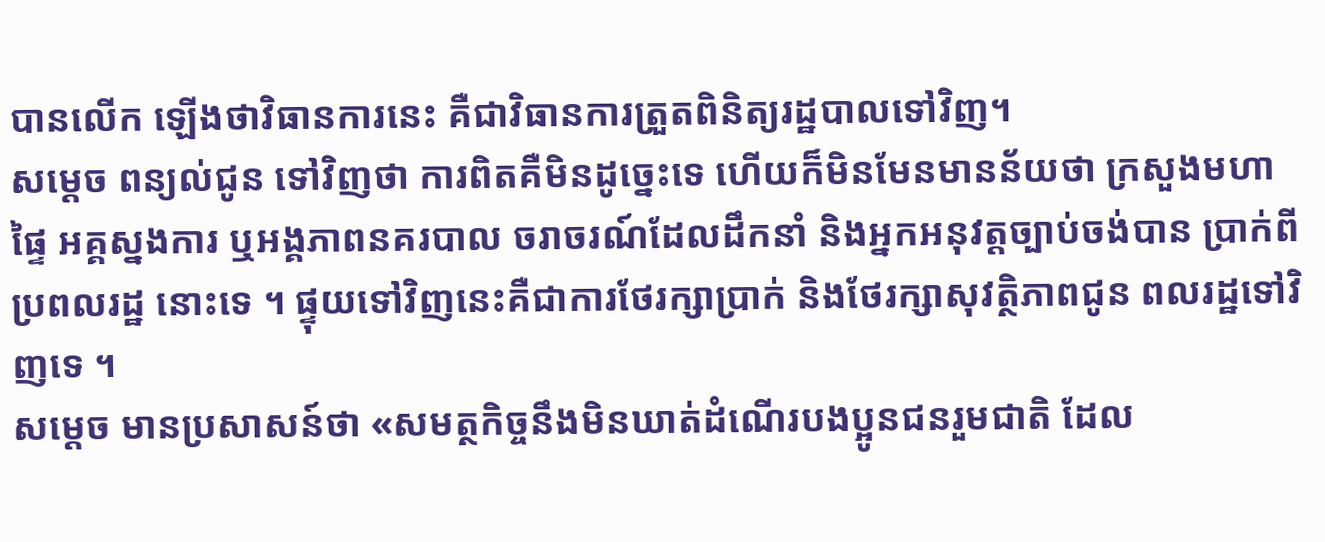បានលើក ឡើងថាវិធានការនេះ គឺជាវិធានការត្រួតពិនិត្យរដ្ឋបាលទៅវិញ។
សម្ដេច ពន្យល់ជូន ទៅវិញថា ការពិតគឺមិនដូច្នេះទេ ហើយក៏មិនមែនមានន័យថា ក្រសួងមហាផ្ទៃ អគ្គស្នងការ ឬអង្គភាពនគរបាល ចរាចរណ៍ដែលដឹកនាំ និងអ្នកអនុវត្តច្បាប់ចង់បាន ប្រាក់ពីប្រពលរដ្ឋ នោះទេ ។ ផ្ទុយទៅវិញនេះគឺជាការថែរក្សាប្រាក់ និងថែរក្សាសុវត្ថិភាពជូន ពលរដ្ឋទៅវិញទេ ។
សម្ដេច មានប្រសាសន៍ថា «សមត្ថកិច្ចនឹងមិនឃាត់ដំណើរបងប្អូនជនរួមជាតិ ដែល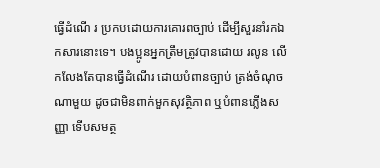ធ្វើដំណើ រ ប្រកបដោយការគោរពច្បាប់ ដើម្បីសួរនាំរកឯកសារនោះទេ។ បងប្អូនអ្នកត្រឹមត្រូវបានដោយ រលូន លើកលែងតែបានធ្វើដំណើរ ដោយបំពានច្បាប់ ត្រង់ចំណុចណាមួយ ដូចជាមិនពាក់មួកសុវត្ថិភាព ឬបំពានភ្លើងសញ្ញា ទើបសមត្ថ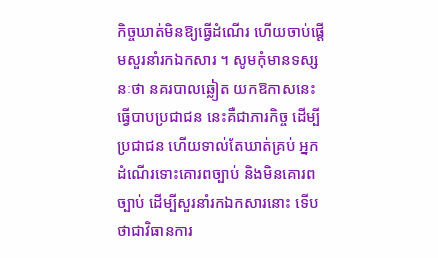កិច្ចឃាត់មិនឱ្យធ្វើដំណើរ ហើយចាប់ផ្ដើមសួរនាំរកឯកសារ ។ សូមកុំមានទស្សនៈថា នគរបាលឆ្លៀត យកឱកាសនេះ ធ្វើបាបប្រជាជន នេះគឺជាភារកិច្ច ដើម្បីប្រជាជន ហើយទាល់តែឃាត់គ្រប់ អ្នកដំណើរទោះគោរពច្បាប់ និងមិនគោរពច្បាប់ ដើម្បីសួរនាំរកឯកសារនោះ ទើបថាជាវិធានការ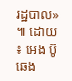រដ្ឋបាល» ៕ ដោយ ៖ អេង ប៊ូឆេង